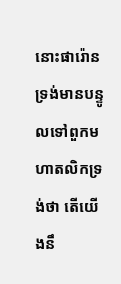នោះផារ៉ោនទ្រង់មានបន្ទូលទៅពួកមហាតលិកទ្រង់ថា តើយើងនឹ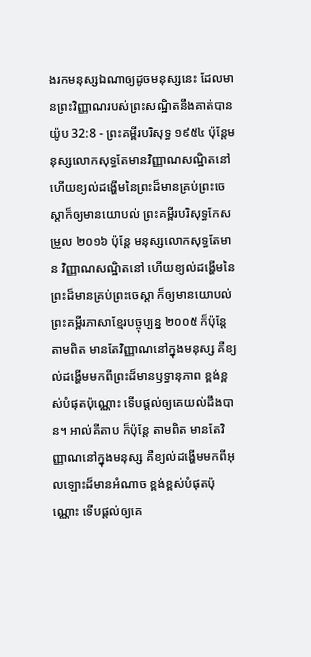ងរកមនុស្សឯណាឲ្យដូចមនុស្សនេះ ដែលមានព្រះវិញ្ញាណរបស់ព្រះសណ្ឋិតនឹងគាត់បាន
យ៉ូប 32:8 - ព្រះគម្ពីរបរិសុទ្ធ ១៩៥៤ ប៉ុន្តែមនុស្សលោកសុទ្ធតែមានវិញ្ញាណសណ្ឋិតនៅ ហើយខ្យល់ដង្ហើមនៃព្រះដ៏មានគ្រប់ព្រះចេស្តាក៏ឲ្យមានយោបល់ ព្រះគម្ពីរបរិសុទ្ធកែសម្រួល ២០១៦ ប៉ុន្តែ មនុស្សលោកសុទ្ធតែមាន វិញ្ញាណសណ្ឋិតនៅ ហើយខ្យល់ដង្ហើមនៃព្រះដ៏មានគ្រប់ព្រះចេស្តា ក៏ឲ្យមានយោបល់ ព្រះគម្ពីរភាសាខ្មែរបច្ចុប្បន្ន ២០០៥ ក៏ប៉ុន្តែ តាមពិត មានតែវិញ្ញាណនៅក្នុងមនុស្ស គឺខ្យល់ដង្ហើមមកពីព្រះដ៏មានឫទ្ធានុភាព ខ្ពង់ខ្ពស់បំផុតប៉ុណ្ណោះ ទើបផ្ដល់ឲ្យគេយល់ដឹងបាន។ អាល់គីតាប ក៏ប៉ុន្តែ តាមពិត មានតែវិញ្ញាណនៅក្នុងមនុស្ស គឺខ្យល់ដង្ហើមមកពីអុលឡោះដ៏មានអំណាច ខ្ពង់ខ្ពស់បំផុតប៉ុណ្ណោះ ទើបផ្ដល់ឲ្យគេ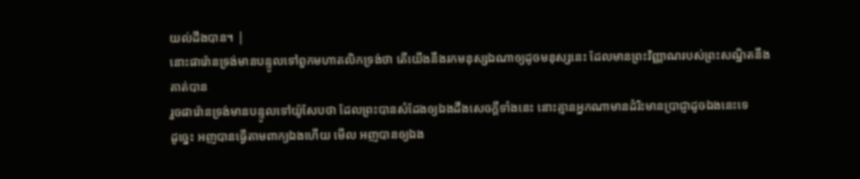យល់ដឹងបាន។ |
នោះផារ៉ោនទ្រង់មានបន្ទូលទៅពួកមហាតលិកទ្រង់ថា តើយើងនឹងរកមនុស្សឯណាឲ្យដូចមនុស្សនេះ ដែលមានព្រះវិញ្ញាណរបស់ព្រះសណ្ឋិតនឹងគាត់បាន
រួចផារ៉ោនទ្រង់មានបន្ទូលទៅយ៉ូសែបថា ដែលព្រះបានសំដែងឲ្យឯងដឹងសេចក្ដីទាំងនេះ នោះគ្មានអ្នកណាមានដំរិះមានប្រាជ្ញាដូចឯងនេះទេ
ដូច្នេះ អញបានធ្វើតាមពាក្យឯងហើយ មើល អញបានឲ្យឯង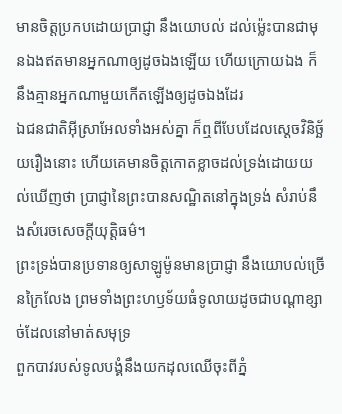មានចិត្តប្រកបដោយប្រាជ្ញា នឹងយោបល់ ដល់ម៉្លេះបានជាមុនឯងឥតមានអ្នកណាឲ្យដូចឯងឡើយ ហើយក្រោយឯង ក៏នឹងគ្មានអ្នកណាមួយកើតឡើងឲ្យដូចឯងដែរ
ឯជនជាតិអ៊ីស្រាអែលទាំងអស់គ្នា ក៏ឮពីបែបដែលស្តេចវិនិច្ឆ័យរឿងនោះ ហើយគេមានចិត្តកោតខ្លាចដល់ទ្រង់ដោយយល់ឃើញថា ប្រាជ្ញានៃព្រះបានសណ្ឋិតនៅក្នុងទ្រង់ សំរាប់នឹងសំរេចសេចក្ដីយុត្តិធម៌។
ព្រះទ្រង់បានប្រទានឲ្យសាឡូម៉ូនមានប្រាជ្ញា នឹងយោបល់ច្រើនក្រៃលែង ព្រមទាំងព្រះហឫទ័យធំទូលាយដូចជាបណ្តាខ្សាច់ដែលនៅមាត់សមុទ្រ
ពួកបាវរបស់ទូលបង្គំនឹងយកដុលឈើចុះពីភ្នំ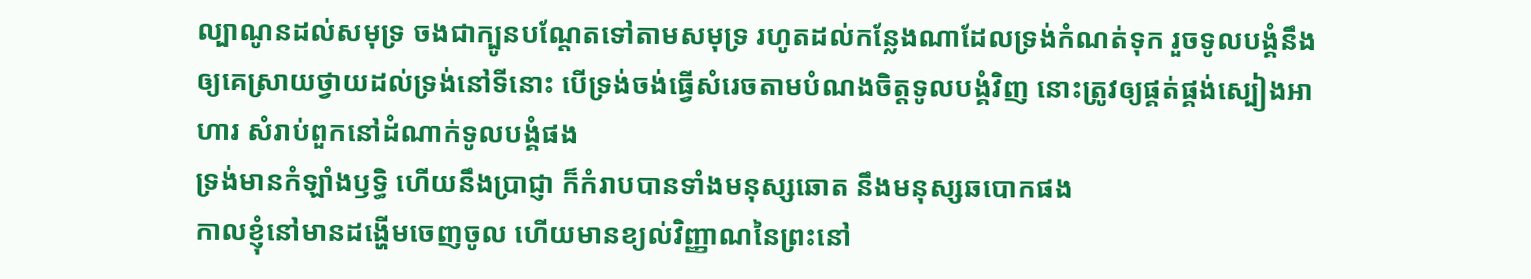ល្បាណូនដល់សមុទ្រ ចងជាក្បូនបណ្តែតទៅតាមសមុទ្រ រហូតដល់កន្លែងណាដែលទ្រង់កំណត់ទុក រួចទូលបង្គំនឹងឲ្យគេស្រាយថ្វាយដល់ទ្រង់នៅទីនោះ បើទ្រង់ចង់ធ្វើសំរេចតាមបំណងចិត្តទូលបង្គំវិញ នោះត្រូវឲ្យផ្គត់ផ្គង់ស្បៀងអាហារ សំរាប់ពួកនៅដំណាក់ទូលបង្គំផង
ទ្រង់មានកំឡាំងឫទ្ធិ ហើយនឹងប្រាជ្ញា ក៏កំរាបបានទាំងមនុស្សឆោត នឹងមនុស្សឆបោកផង
កាលខ្ញុំនៅមានដង្ហើមចេញចូល ហើយមានខ្យល់វិញ្ញាណនៃព្រះនៅ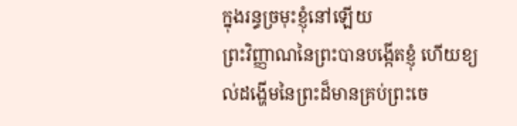ក្នុងរន្ធច្រមុះខ្ញុំនៅឡើយ
ព្រះវិញ្ញាណនៃព្រះបានបង្កើតខ្ញុំ ហើយខ្យល់ដង្ហើមនៃព្រះដ៏មានគ្រប់ព្រះចេ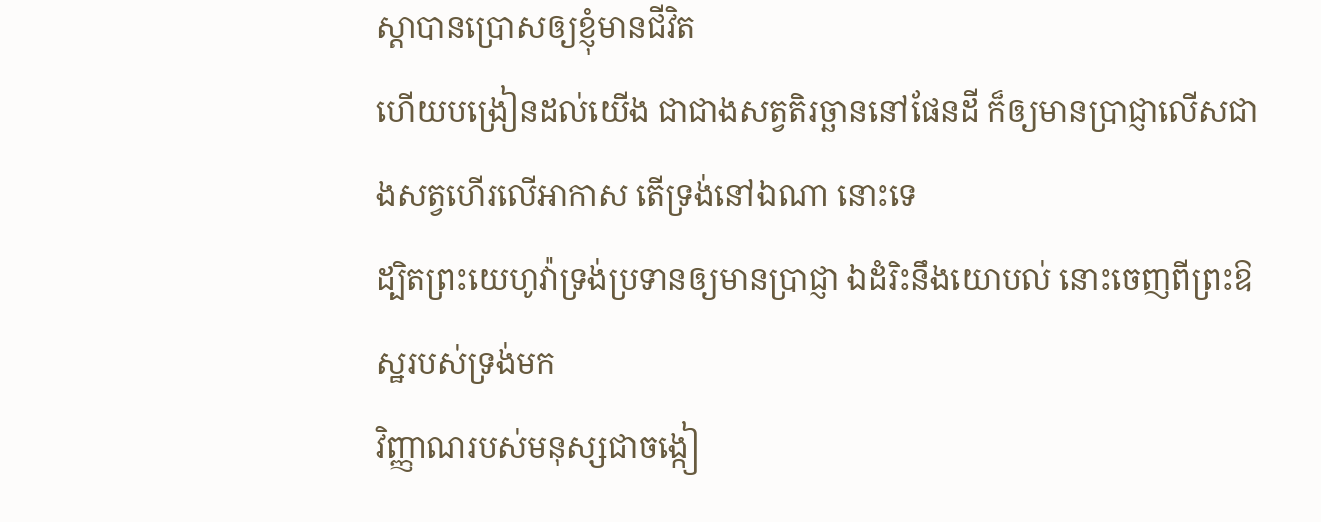ស្តាបានប្រោសឲ្យខ្ញុំមានជីវិត
ហើយបង្រៀនដល់យើង ជាជាងសត្វតិរច្ឆាននៅផែនដី ក៏ឲ្យមានប្រាជ្ញាលើសជាងសត្វហើរលើអាកាស តើទ្រង់នៅឯណា នោះទេ
ដ្បិតព្រះយេហូវ៉ាទ្រង់ប្រទានឲ្យមានប្រាជ្ញា ឯដំរិះនឹងយោបល់ នោះចេញពីព្រះឱស្ឋរបស់ទ្រង់មក
វិញ្ញាណរបស់មនុស្សជាចង្កៀ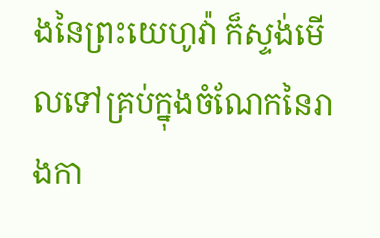ងនៃព្រះយេហូវ៉ា ក៏ស្ទង់មើលទៅគ្រប់ក្នុងចំណែកនៃរាងកា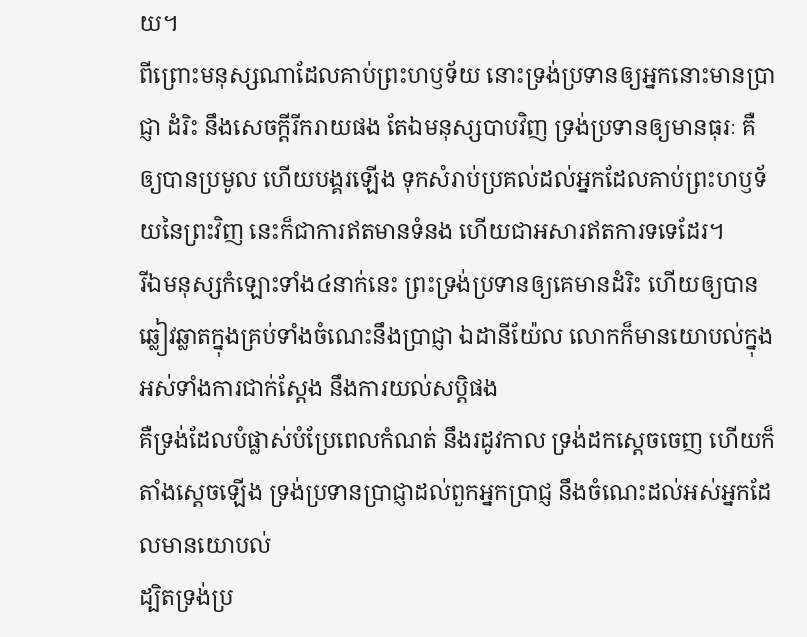យ។
ពីព្រោះមនុស្សណាដែលគាប់ព្រះហឫទ័យ នោះទ្រង់ប្រទានឲ្យអ្នកនោះមានប្រាជ្ញា ដំរិះ នឹងសេចក្ដីរីករាយផង តែឯមនុស្សបាបវិញ ទ្រង់ប្រទានឲ្យមានធុរៈ គឺឲ្យបានប្រមូល ហើយបង្គរឡើង ទុកសំរាប់ប្រគល់ដល់អ្នកដែលគាប់ព្រះហឫទ័យនៃព្រះវិញ នេះក៏ជាការឥតមានទំនង ហើយជាអសារឥតការទទេដែរ។
រីឯមនុស្សកំឡោះទាំង៤នាក់នេះ ព្រះទ្រង់ប្រទានឲ្យគេមានដំរិះ ហើយឲ្យបានឆ្លៀវឆ្លាតក្នុងគ្រប់ទាំងចំណេះនឹងប្រាជ្ញា ឯដានីយ៉ែល លោកក៏មានយោបល់ក្នុងអស់ទាំងការជាក់ស្តែង នឹងការយល់សប្តិផង
គឺទ្រង់ដែលបំផ្លាស់បំប្រែពេលកំណត់ នឹងរដូវកាល ទ្រង់ដកស្តេចចេញ ហើយក៏តាំងស្តេចឡើង ទ្រង់ប្រទានប្រាជ្ញាដល់ពួកអ្នកប្រាជ្ញ នឹងចំណេះដល់អស់អ្នកដែលមានយោបល់
ដ្បិតទ្រង់ប្រ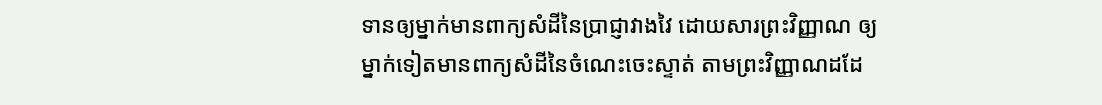ទានឲ្យម្នាក់មានពាក្យសំដីនៃប្រាជ្ញាវាងវៃ ដោយសារព្រះវិញ្ញាណ ឲ្យម្នាក់ទៀតមានពាក្យសំដីនៃចំណេះចេះស្ទាត់ តាមព្រះវិញ្ញាណដដែ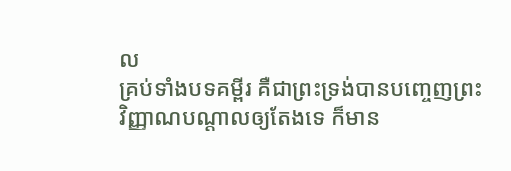ល
គ្រប់ទាំងបទគម្ពីរ គឺជាព្រះទ្រង់បានបញ្ចេញព្រះវិញ្ញាណបណ្តាលឲ្យតែងទេ ក៏មាន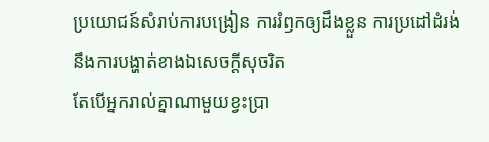ប្រយោជន៍សំរាប់ការបង្រៀន ការរំឭកឲ្យដឹងខ្លួន ការប្រដៅដំរង់ នឹងការបង្ហាត់ខាងឯសេចក្ដីសុចរិត
តែបើអ្នករាល់គ្នាណាមួយខ្វះប្រា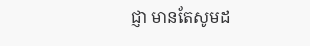ជ្ញា មានតែសូមដ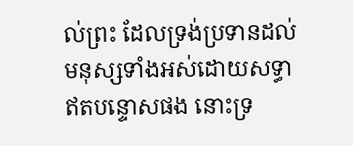ល់ព្រះ ដែលទ្រង់ប្រទានដល់មនុស្សទាំងអស់ដោយសទ្ធា ឥតបន្ទោសផង នោះទ្រ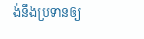ង់នឹងប្រទានឲ្យ